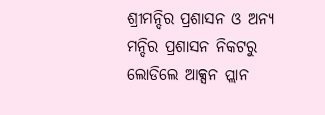ଶ୍ରୀମନ୍ଦିର ପ୍ରଶାସନ ଓ ଅନ୍ୟ ମନ୍ଦିର ପ୍ରଶାସନ ନିକଟରୁ ଲୋଡିଲେ ଆକ୍ସନ ପ୍ଲାନ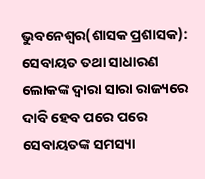ଭୁବନେଶ୍ୱର(ଶାସକ ପ୍ରଶାସକ): ସେବାୟତ ତଥା ସାଧାରଣ ଲୋକଙ୍କ ଦ୍ୱାରା ସାରା ରାଜ୍ୟରେ ଦାବି ହେବ ପରେ ପରେ ସେବାୟତଙ୍କ ସମସ୍ୟା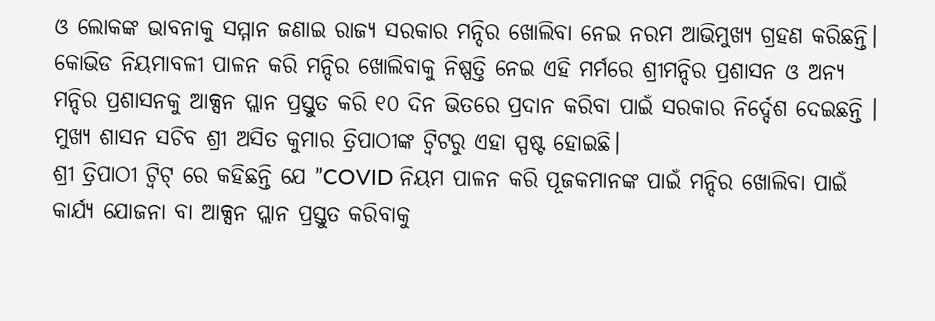ଓ ଲୋକଙ୍କ ଭାବନାକୁ ସମ୍ମାନ ଜଣାଇ ରାଜ୍ୟ ସରକାର ମନ୍ଦିର ଖୋଲିବା ନେଇ ନରମ ଆଭିମୁଖ୍ୟ ଗ୍ରହଣ କରିଛନ୍ତି। କୋଭିଡ ନିୟମାବଳୀ ପାଳନ କରି ମନ୍ଦିର ଖୋଲିବାକୁ ନିଷ୍ପତ୍ତି ନେଇ ଏହି ମର୍ମରେ ଶ୍ରୀମନ୍ଦିର ପ୍ରଶାସନ ଓ ଅନ୍ୟ ମନ୍ଦିର ପ୍ରଶାସନକୁ ଆକ୍ସନ ପ୍ଲାନ ପ୍ରସ୍ତୁତ କରି ୧୦ ଦିନ ଭିତରେ ପ୍ରଦାନ କରିବା ପାଇଁ ସରକାର ନିର୍ଦ୍ଦେଶ ଦେଇଛନ୍ତି । ମୁଖ୍ୟ ଶାସନ ସଚିବ ଶ୍ରୀ ଅସିତ କୁମାର ତ୍ରିପାଠୀଙ୍କ ଟ୍ୱିଟରୁ ଏହା ସ୍ପଷ୍ଟ ହୋଇଛି।
ଶ୍ରୀ ତ୍ରିପାଠୀ ଟ୍ୱିଟ୍ ରେ କହିଛନ୍ତି ଯେ ”COVID ନିୟମ ପାଳନ କରି ପୂଜକମାନଙ୍କ ପାଇଁ ମନ୍ଦିର ଖୋଲିବା ପାଇଁ କାର୍ଯ୍ୟ ଯୋଜନା ବା ଆକ୍ସନ ପ୍ଲାନ ପ୍ରସ୍ତୁତ କରିବାକୁ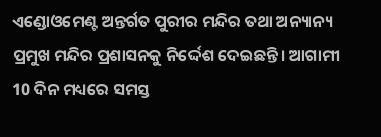ଏଣ୍ଡୋଓମେଣ୍ଟ ଅନ୍ତର୍ଗତ ପୁରୀର ମନ୍ଦିର ତଥା ଅନ୍ୟାନ୍ୟ ପ୍ରମୁଖ ମନ୍ଦିର ପ୍ରଶାସନକୁ ନିର୍ଦ୍ଦେଶ ଦେଇଛନ୍ତି। ଆଗାମୀ 10 ଦିନ ମଧ୍ୟରେ ସମସ୍ତ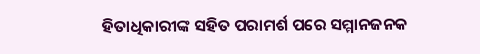ହିତାଧିକାରୀଙ୍କ ସହିତ ପରାମର୍ଶ ପରେ ସମ୍ମାନଜନକ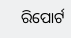ରିପୋର୍ଟ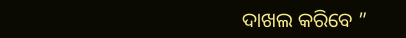ଦାଖଲ କରିବେ ”